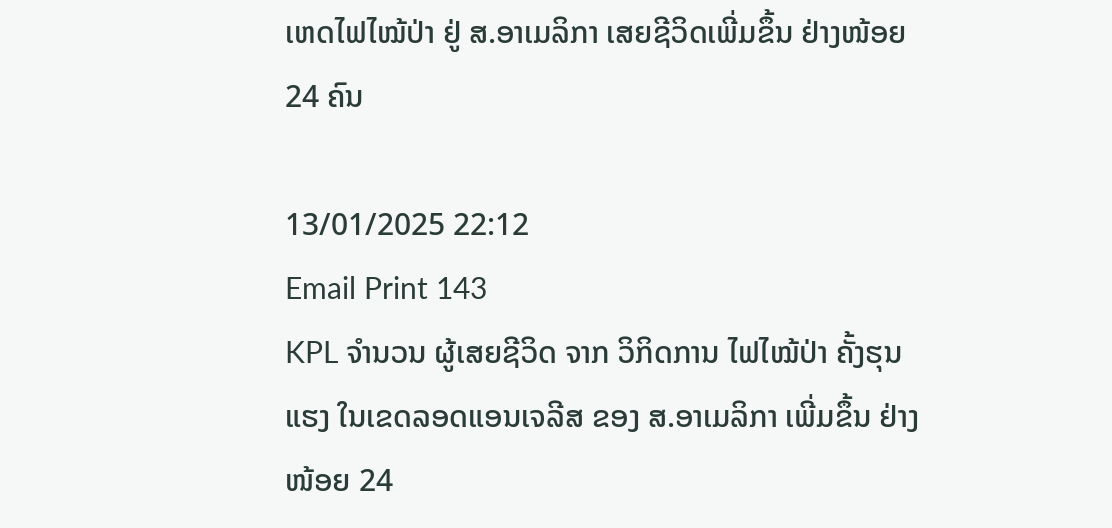ເຫດໄຟໄໝ້ປ່າ ຢູ່ ສ.ອາເມລິກາ ເສຍຊີວິດເພີ່ມຂຶ້ນ ຢ່າງໜ້ອຍ 24 ຄົນ

13/01/2025 22:12
Email Print 143
KPL ຈຳນວນ ຜູ້ເສຍຊີວິດ ຈາກ ວິກິດການ ໄຟໄໝ້ປ່າ ຄັ້ງຮຸນແຮງ ໃນເຂດລອດແອນເຈລີສ ຂອງ ສ.ອາເມລິກາ ເພີ່ມຂຶ້ນ ຢ່າງໜ້ອຍ 24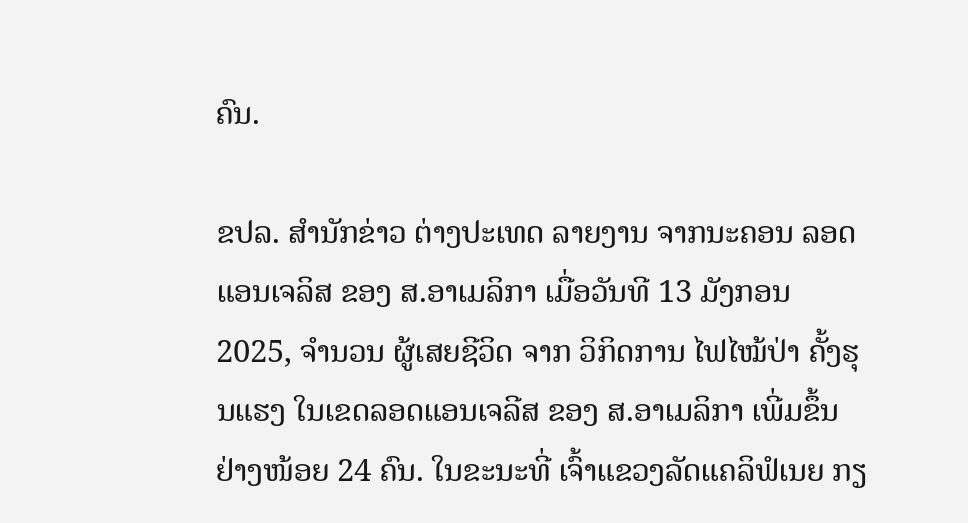ຄົນ.

ຂປລ. ສຳນັກຂ່າວ ຕ່າງປະເທດ ລາຍງານ ຈາກນະຄອນ ລອດແອນເຈລິສ ຂອງ ສ.ອາເມລິກາ ເມື່ອວັນທີ 13 ມັງກອນ 2025, ຈຳນວນ ຜູ້ເສຍຊີວິດ ຈາກ ວິກິດການ ໄຟໄໝ້ປ່າ ຄັ້ງຮຸນແຮງ ໃນເຂດລອດແອນເຈລີສ ຂອງ ສ.ອາເມລິກາ ເພີ່ມຂຶ້ນ ຢ່າງໜ້ອຍ 24 ຄົນ. ໃນຂະນະທີ່ ເຈົ້າແຂວງລັດແຄລິຟໍເນຍ ກຽ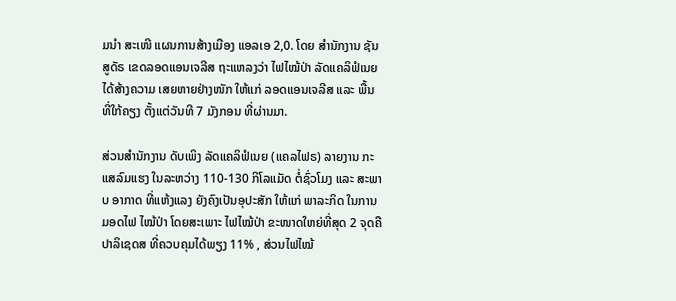ມນໍາ ສະເໜີ ແຜນການສ້າງເມືອງ ແອລເອ 2,0. ໂດຍ ສຳນັກງານ ຊັນສູດັຣ ເຂດລອດແອນເຈລີສ ຖະແຫລງວ່າ ໄຟໄໝ້ປ່າ ລັດແຄລິຟໍເນຍ ໄດ້ສ້າງຄວາມ ເສຍຫາຍຢ່າງໜັກ ໃຫ້ແກ່ ລອດແອນເຈລີສ ແລະ ພື້ນທີ່ໃກ້ຄຽງ ຕັ້ງແຕ່ວັນທີ 7 ມັງກອນ ທີ່ຜ່ານມາ.

ສ່ວນສຳນັກງານ ດັບເພິງ ລັດແຄລິຟໍເນຍ (ແຄລໄຟຣ) ລາຍງານ ກະແສລົມແຮງ ໃນລະຫວ່າງ 110-130 ກິໂລແມັດ ຕໍ່ຊົ່ວໂມງ ແລະ ສະພາບ ອາກາດ ທີ່ແຫ້ງແລງ ຍັງຄົງເປັນອຸປະສັກ ໃຫ້ແກ່ ພາລະກິດ ໃນການມອດໄຟ ໄໝ້ປ່າ ໂດຍສະເພາະ ໄຟໄໝ້ປ່າ ຂະໜາດໃຫຍ່ທີ່ສຸດ 2 ຈຸດຄື ປາລິເຊດສ ທີ່ຄວບຄຸມໄດ້ພຽງ 11% , ສ່ວນໄຟໄໝ້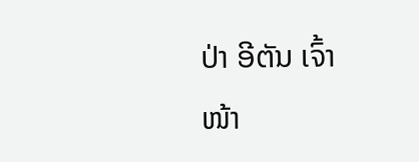ປ່າ ອີຕັນ ເຈົ້າໜ້າ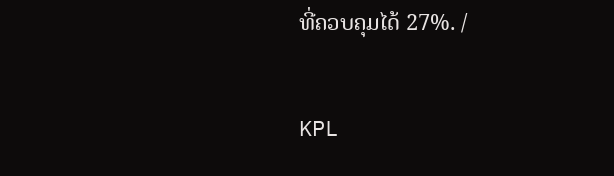ທີ່ຄວບຄຸມໄດ້ 27%. /

KPL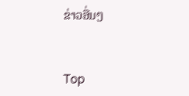ຂ່າວອື່ນໆ


Top